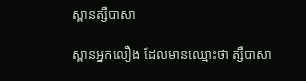ស្ពានត្សឺបាសា

ស្ពានអ្នកលឿង ដែលមានឈ្មោះថា ត្សឹបាសា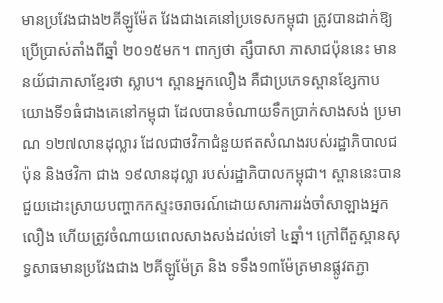មានប្រវែងជាង២គីឡូម៉ែត វែងជាងគេនៅប្រទេសកម្ពុជា ត្រូវបានដាក់ឱ្យប្រើប្រាស់តាំងពីឆ្នាំ ២០១៥មក។ ពាក្យថា ត្សឹបាសា ភាសាជប៉ុននេះ មាននយ័ជាភាសាខ្មែរថា ស្លាប។ ស្ពានអ្នកលឿង គឺជាប្រភេទស្ពានខ្សែកាបយោងទី១ធំជាងគេនៅកម្ពុជា ដែលបានចំណាយទឹកប្រាក់សាងសង់ ប្រមាណ ១២៧លានដុល្លារ ដែលជាថវិកាជំនួយឥតសំណងរបស់រដ្ឋាភិបាលជប៉ុន និងថវិកា ជាង ១៩លានដុល្លា របស់រដ្ឋាភិបាលកម្ពុជា។ ស្ពាននេះបានជួយដោះស្រាយបញ្ហាកកស្ទះចរាចរណ៍ដោយសារការរង់ចាំសាឡាងអ្នកលឿង ហើយត្រូវចំណាយពេលសាងសង់ដល់ទៅ ៤ឆ្នាំ។ ក្រៅពីតួស្ពានសុទ្ធសាធមានប្រវែងជាង ២គីឡូម៉ែត្រ និង ទទឹង១៣ម៉ែត្រមានផ្លូវតភ្ជា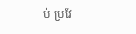ប់ ប្រវែ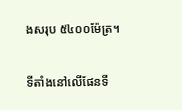ងសរុប ៥៤០០ម៉ែត្រ។

ទីតាំងនៅលើផែនទី